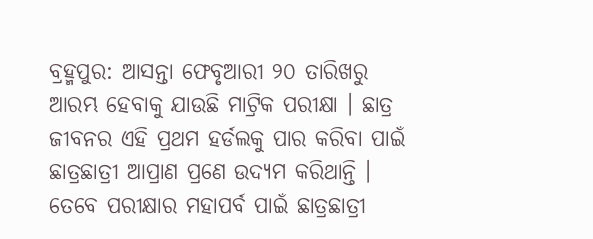ବ୍ରହ୍ମପୁର: ଆସନ୍ତା ଫେବୃଆରୀ ୨୦ ତାରିଖରୁ ଆରମ୍ଭ ହେବାକୁ ଯାଉଛି ମାଟ୍ରିକ ପରୀକ୍ଷା । ଛାତ୍ର ଜୀବନର ଏହି ପ୍ରଥମ ହର୍ଡଲକୁ ପାର କରିବା ପାଇଁ ଛାତ୍ରଛାତ୍ରୀ ଆପ୍ରାଣ ପ୍ରଣେ ଉଦ୍ୟମ କରିଥାନ୍ତି । ତେବେ ପରୀକ୍ଷାର ମହାପର୍ବ ପାଇଁ ଛାତ୍ରଛାତ୍ରୀ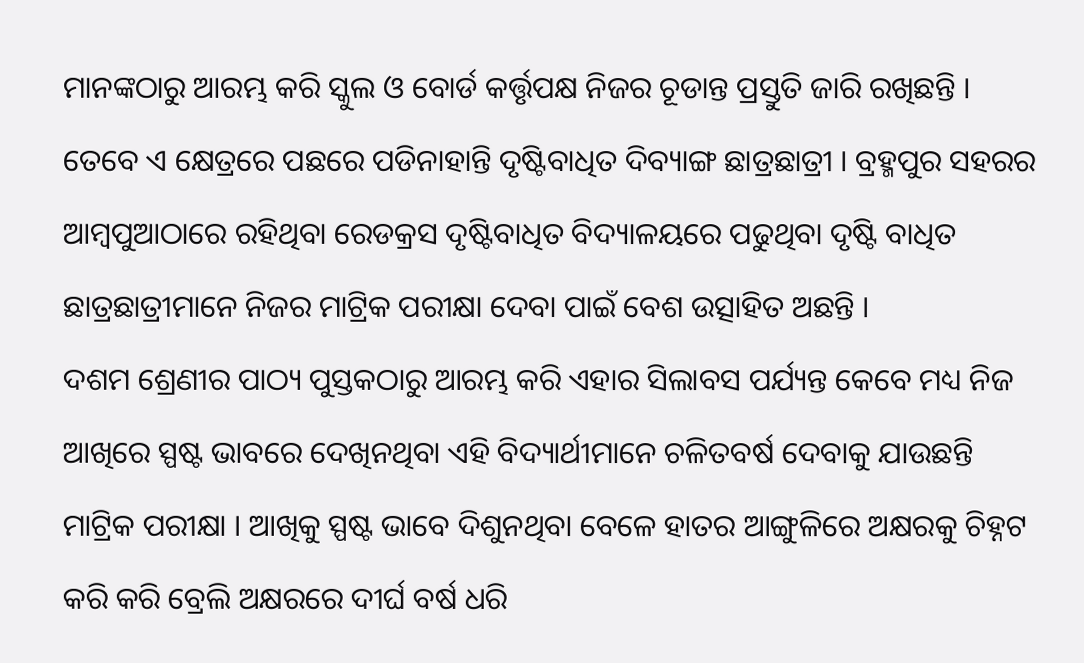ମାନଙ୍କଠାରୁ ଆରମ୍ଭ କରି ସ୍କୁଲ ଓ ବୋର୍ଡ କର୍ତ୍ତୃପକ୍ଷ ନିଜର ଚୂଡାନ୍ତ ପ୍ରସ୍ତୁତି ଜାରି ରଖିଛନ୍ତି । ତେବେ ଏ କ୍ଷେତ୍ରରେ ପଛରେ ପଡିନାହାନ୍ତି ଦୃଷ୍ଟିବାଧିତ ଦିବ୍ୟାଙ୍ଗ ଛାତ୍ରଛାତ୍ରୀ । ବ୍ରହ୍ମପୁର ସହରର ଆମ୍ବପୁଆଠାରେ ରହିଥିବା ରେଡକ୍ରସ ଦୃଷ୍ଟିବାଧିତ ବିଦ୍ୟାଳୟରେ ପଢୁଥିବା ଦୃଷ୍ଟି ବାଧିତ ଛାତ୍ରଛାତ୍ରୀମାନେ ନିଜର ମାଟ୍ରିକ ପରୀକ୍ଷା ଦେବା ପାଇଁ ବେଶ ଉତ୍ସାହିତ ଅଛନ୍ତି ।
ଦଶମ ଶ୍ରେଣୀର ପାଠ୍ୟ ପୁସ୍ତକଠାରୁ ଆରମ୍ଭ କରି ଏହାର ସିଲାବସ ପର୍ଯ୍ୟନ୍ତ କେବେ ମଧ୍ୟ ନିଜ ଆଖିରେ ସ୍ପଷ୍ଟ ଭାବରେ ଦେଖିନଥିବା ଏହି ବିଦ୍ୟାର୍ଥୀମାନେ ଚଳିତବର୍ଷ ଦେବାକୁ ଯାଉଛନ୍ତି ମାଟ୍ରିକ ପରୀକ୍ଷା । ଆଖିକୁ ସ୍ପଷ୍ଟ ଭାବେ ଦିଶୁନଥିବା ବେଳେ ହାତର ଆଙ୍ଗୁଳିରେ ଅକ୍ଷରକୁ ଚିହ୍ନଟ କରି କରି ବ୍ରେଲି ଅକ୍ଷରରେ ଦୀର୍ଘ ବର୍ଷ ଧରି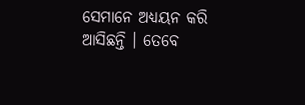ସେମାନେ ଅଧ୍ୟୟନ କରି ଆସିଛନ୍ତି । ତେବେ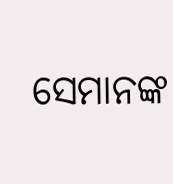ସେମାନଙ୍କ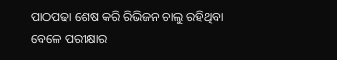ପାଠପଢା ଶେଷ କରି ରିଭିଜନ ଚାଲୁ ରହିଥିବା ବେଳେ ପରୀକ୍ଷାର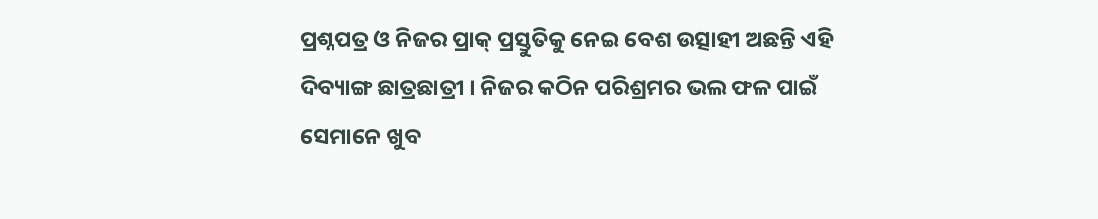ପ୍ରଶ୍ନପତ୍ର ଓ ନିଜର ପ୍ରାକ୍ ପ୍ରସ୍ତୁତିକୁ ନେଇ ବେଶ ଉତ୍ସାହୀ ଅଛନ୍ତି ଏହି ଦିବ୍ୟାଙ୍ଗ ଛାତ୍ରଛାତ୍ରୀ । ନିଜର କଠିନ ପରିଶ୍ରମର ଭଲ ଫଳ ପାଇଁ ସେମାନେ ଖୁବ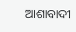ଆଶାବାଦୀ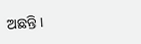ଅଛନ୍ତି ।